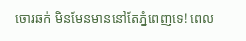ចោរឆក់ មិនមែនមាននៅតែភ្នំពេញទេ! ពេល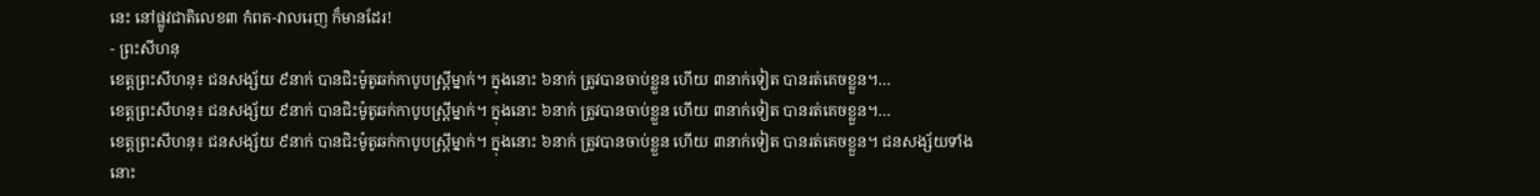នេះ នៅផ្លូវជាតិលេខ៣ កំពត-វាលរេញ ក៏មានដែរ!
- ព្រះសីហនុ
ខេត្តព្រះសីហនុ៖ ជនសង្ស័យ ៩នាក់ បានជិះម៉ូតូឆក់កាបូបស្ត្រីម្នាក់។ ក្នុងនោះ ៦នាក់ ត្រូវបានចាប់ខ្លួន ហើយ ៣នាក់ទៀត បានរត់គេចខ្លួន។…
ខេត្តព្រះសីហនុ៖ ជនសង្ស័យ ៩នាក់ បានជិះម៉ូតូឆក់កាបូបស្ត្រីម្នាក់។ ក្នុងនោះ ៦នាក់ ត្រូវបានចាប់ខ្លួន ហើយ ៣នាក់ទៀត បានរត់គេចខ្លួន។…
ខេត្តព្រះសីហនុ៖ ជនសង្ស័យ ៩នាក់ បានជិះម៉ូតូឆក់កាបូបស្ត្រីម្នាក់។ ក្នុងនោះ ៦នាក់ ត្រូវបានចាប់ខ្លួន ហើយ ៣នាក់ទៀត បានរត់គេចខ្លួន។ ជនសង្ស័យទាំងនោះ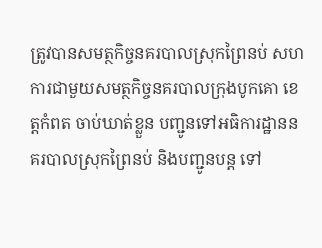ត្រូវបានសមត្ថកិច្ចនគរបាលស្រុកព្រៃនប់ សហការជាមួយសមត្ថកិច្ចនគរបាលក្រុងបូកគោ ខេត្តកំពត ចាប់ឃាត់ខ្លួន បញ្ជូនទៅអធិការដ្ឋាននគរបាលស្រុកព្រៃនប់ និងបញ្ជូនបន្ត ទៅ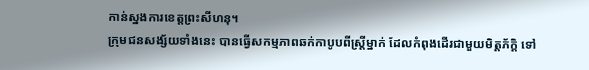កាន់ស្នងការខេត្តព្រះសីហនុ។
ក្រុមជនសង្ស័យទាំងនេះ បានធ្វើសកម្មភាពឆក់កាបូបពីស្ត្រីម្នាក់ ដែលកំពុងដើរជាមួយមិត្តភ័ក្តិ ទៅ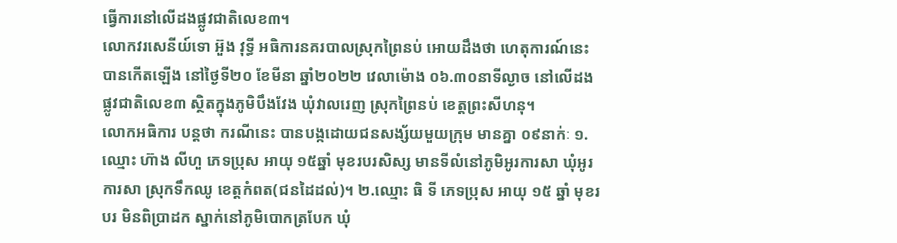ធ្វើការនៅលើដងផ្លូវជាតិលេខ៣។
លោកវរសេនីយ៍ទោ អ៊ួង វុទ្ធី អធិការនគរបាលស្រុកព្រៃនប់ អោយដឹងថា ហេតុការណ៍នេះ បានកើតឡើង នៅថ្ងៃទី២០ ខែមីនា ឆ្នាំ២០២២ វេលាម៉ោង ០៦.៣០នាទីល្ងាច នៅលើដងផ្លូវជាតិលេខ៣ ស្ថិតក្នុងភូមិបឹងវែង ឃុំវាលរេញ ស្រុកព្រៃនប់ ខេត្តព្រះសីហនុ។
លោកអធិការ បន្តថា ករណីនេះ បានបង្កដោយជនសង្ស័យមួយក្រុម មានគ្នា ០៩នាក់ៈ ១.ឈ្មោះ ហ៊ាង លីហួ ភេទប្រុស អាយុ ១៥ឆ្នាំ មុខរបរសិស្ស មានទីលំនៅភូមិអូរការសា ឃុំអូរការសា ស្រុកទឹកឈូ ខេត្តកំពត(ជនដៃដល់)។ ២.ឈ្មោះ ធិ ទី ភេទប្រុស អាយុ ១៥ ឆ្នាំ មុខរបរ មិនពិប្រាដក ស្នាក់នៅភូមិបោកត្របែក ឃុំ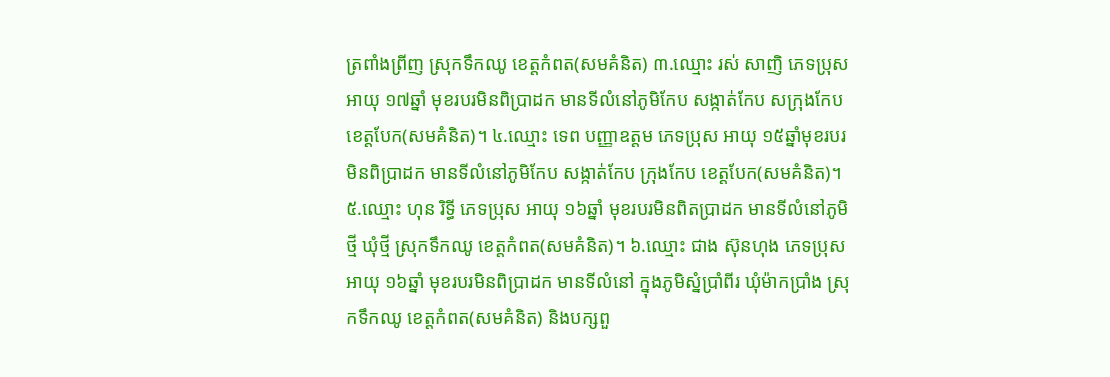ត្រពាំងព្រីញ ស្រុកទឹកឈូ ខេត្តកំពត(សមគំនិត) ៣.ឈ្មោះ រស់ សាញិ ភេទប្រុស អាយុ ១៧ឆ្នាំ មុខរបរមិនពិប្រាដក មានទីលំនៅភូមិកែប សង្កាត់កែប សក្រុងកែប ខេត្តបែក(សមគំនិត)។ ៤.ឈ្មោះ ទេព បញ្ញាឧត្តម ភេទប្រុស អាយុ ១៥ឆ្នាំមុខរបរ មិនពិប្រាដក មានទីលំនៅភូមិកែប សង្កាត់កែប ក្រុងកែប ខេត្តបែក(សមគំនិត)។ ៥.ឈ្មោះ ហុន រិទ្ធី ភេទប្រុស អាយុ ១៦ឆ្នាំ មុខរបរមិនពិតប្រាដក មានទីលំនៅភូមិថ្មី ឃុំថ្មី ស្រុកទឹកឈូ ខេត្តកំពត(សមគំនិត)។ ៦.ឈ្មោះ ជាង ស៊ុនហុង ភេទប្រុស អាយុ ១៦ឆ្នាំ មុខរបរមិនពិប្រាដក មានទីលំនៅ ក្នុងភូមិស្នំប្រាំពីរ ឃុំម៉ាកប្រាំង ស្រុកទឹកឈូ ខេត្តកំពត(សមគំនិត) និងបក្សពួ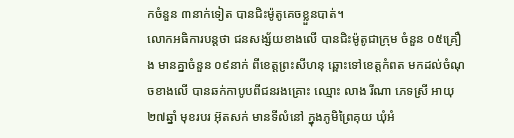កចំនួន ៣នាក់ទៀត បានជិះម៉ូតូគេចខ្លួនបាត់។
លោកអធិការបន្តថា ជនសង្ស័យខាងលើ បានជិះម៉ូតូជាក្រុម ចំនួន ០៥គ្រឿង មានគ្នាចំនួន ០៩នាក់ ពីខេត្តព្រះសីហនុ ឆ្ពោះទៅខេត្តកំពត មកដល់ចំណុចខាងលើ បានឆក់កាបូបពីជនរងគ្រោះ ឈ្មោះ លាង រីណា ភេទស្រី អាយុ ២៧ឆ្នាំ មុខរបរ អ៊ុតសក់ មានទីលំនៅ ក្នុងភូមិព្រៃគុយ ឃុំអំ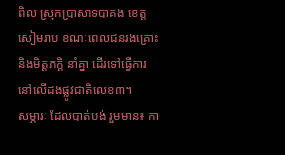ពិល ស្រុកប្រាសាទបាគង ខេត្តសៀមរាប ខណៈពេលជនរងគ្រោះ និងមិត្តភក្តិ នាំគ្នា ដើរទៅធ្វើការ នៅលើដងផ្លូវជាតិលេខ៣។
សម្ភារៈ ដែលបាត់បង់ រួមមាន៖ កា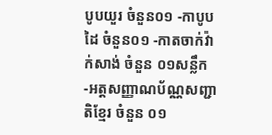បូបយួរ ចំនួន០១ -កាបូបដៃ ចំនួន០១ -កាតចាក់វ៉ាក់សាង់ ចំនួន ០១សន្លឹក -អត្តសញ្ញាណប័ណ្ណសញ្ជាតិខ្មែរ ចំនួន ០១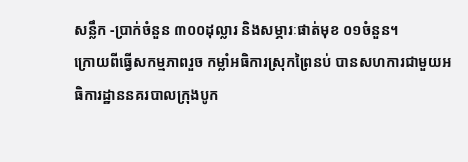សន្លឹក -ប្រាក់ចំនួន ៣០០ដុល្លារ និងសម្ភារៈផាត់មុខ ០១ចំនួន។
ក្រោយពីធ្វើសកម្មភាពរួច កម្លាំអធិការស្រុកព្រៃនប់ បានសហការជាមួយអធិការដ្ឋាននគរបាលក្រុងបូក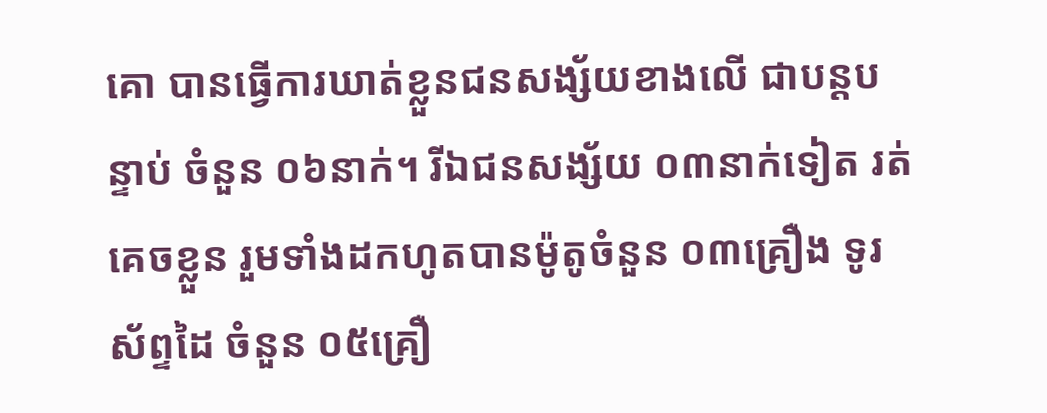គោ បានធ្វើការឃាត់ខ្លួនជនសង្ស័យខាងលើ ជាបន្តបន្ទាប់ ចំនួន ០៦នាក់។ រីឯជនសង្ស័យ ០៣នាក់ទៀត រត់គេចខ្លួន រួមទាំងដកហូតបានម៉ូតូចំនួន ០៣គ្រឿង ទូរស័ព្ទដៃ ចំនួន ០៥គ្រឿ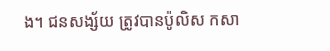ង។ ជនសង្ស័យ ត្រូវបានប៉ូលិស កសា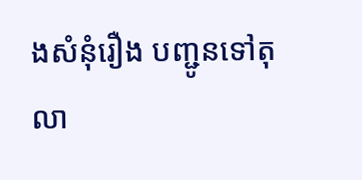ងសំនុំរឿង បញ្ជូនទៅតុលា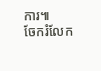ការ៕
ចែករំលែក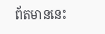ព័តមាននេះ